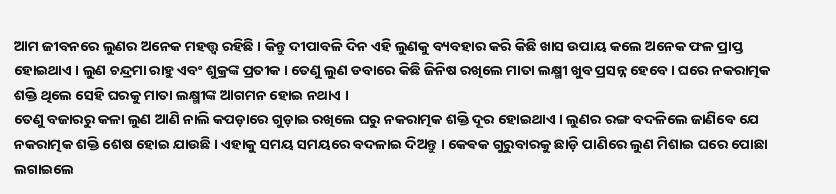ଆମ ଜୀବନରେ ଲୁଣର ଅନେକ ମହତ୍ତ୍ୱ ରହିଛି । କିନ୍ତୁ ଦୀପାବଳି ଦିନ ଏହି ଲୁଣକୁ ବ୍ୟବହାର କରି କିଛି ଖାସ ଉପାୟ କଲେ ଅନେକ ଫଳ ପ୍ରାପ୍ତ ହୋଇଥାଏ । ଲୁଣ ଚନ୍ଦ୍ରମା ରାହୁ ଏବଂ ଶୁକ୍ରଙ୍କ ପ୍ରତୀକ । ତେଣୁ ଲୁଣ ଡବାରେ କିଛି ଜିନିଷ ରଖିଲେ ମାତା ଲକ୍ଷ୍ମୀ ଖୁବ ପ୍ରସନ୍ନ ହେବେ । ଘରେ ନକରାତ୍ମକ ଶକ୍ତି ଥିଲେ ସେହି ଘରକୁ ମାତା ଲକ୍ଷ୍ମୀଙ୍କ ଆଗମନ ହୋଇ ନଥାଏ ।
ତେଣୁ ବଜାରରୁ କଳା ଲୁଣ ଆଣି ନାଲି କପଡ଼ାରେ ଗୁଡ଼ାଇ ରଖିଲେ ଘରୁ ନକରାତ୍ମକ ଶକ୍ତି ଦୂର ହୋଇଥାଏ । ଲୁଣର ରଙ୍ଗ ବଦଳିଲେ ଜାଣିବେ ଯେ ନକରାତ୍ମକ ଶକ୍ତି ଶେଷ ହୋଇ ଯାଉଛି । ଏହାକୁ ସମୟ ସମୟରେ ବଦଳାଇ ଦିଅନ୍ତୁ । କେଵକ ଗୁରୁବାରକୁ ଛାଡ଼ି ପାଣିରେ ଲୁଣ ମିଶାଇ ଘରେ ପୋଛା ଲଗାଇଲେ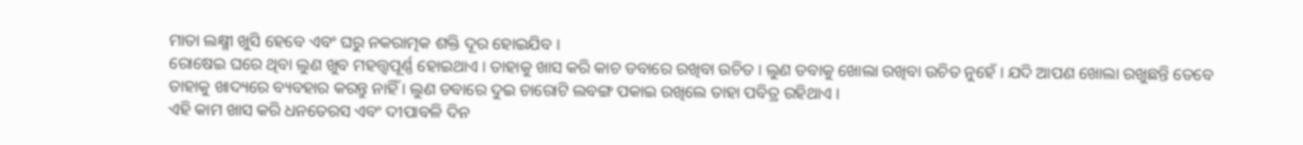ମାତା ଲକ୍ଷ୍ମୀ ଖୁସି ହେବେ ଏବଂ ଘରୁ ନକରାତ୍ମକ ଶକ୍ତି ଦୂର ହୋଇଯିବ ।
ରୋଷେଇ ଘରେ ଥିବା ଲୁଣ ଖୁବ ମହତ୍ତ୍ୱପୂର୍ଣ୍ଣ ହୋଇଥାଏ । ତାହାକୁ ଖାସ କରି କାଚ ଡବାରେ ରଖିବା ଉଚିତ । ଲୁଣ ଡବାକୁ ଖୋଲା ରଖିବା ଉଚିତ ନୁହେଁ । ଯଦି ଆପଣ ଖୋଲା ରଖୁଛନ୍ତି ତେବେ ତାହାକୁ ଖାଦ୍ୟରେ ବ୍ୟବହାର କରନ୍ତୁ ନାହିଁ । ଲୁଣ ଡବାରେ ଦୁଇ ଚାରୋଟି ଲବଙ୍ଗ ପକାଇ ରଖିଲେ ତାହା ପବିତ୍ର ରହିଥାଏ ।
ଏହି କାମ ଖାସ କରି ଧନତେରସ ଏବଂ ଦୀପାବଳି ଦିନ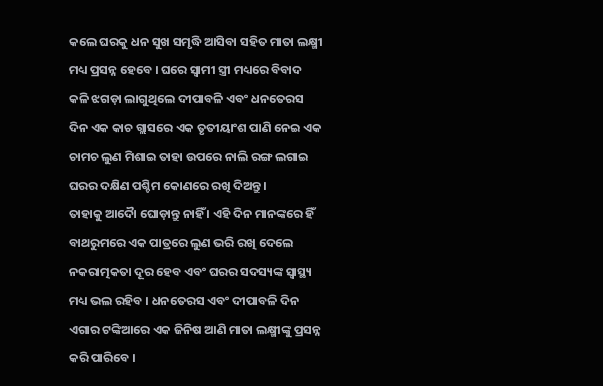କଲେ ଘରକୁ ଧନ ସୁଖ ସମୃଦ୍ଧି ଆସିବା ସହିତ ମାତା ଲକ୍ଷ୍ମୀ ମଧ୍ୟ ପ୍ରସନ୍ନ ହେବେ । ଘରେ ସ୍ଵାମୀ ସ୍ତ୍ରୀ ମଧ୍ୟରେ ବିବାଦ କଳି ଝଗଡ଼ା ଲାଗୁଥିଲେ ଦୀପାବଳି ଏବଂ ଧନତେରସ ଦିନ ଏକ କାଚ ଗ୍ଲାସରେ ଏକ ତୃତୀୟାଂଶ ପାଣି ନେଇ ଏକ ଚାମଚ ଲୁଣ ମିଶାଇ ତାହା ଉପରେ ନାଲି ରଙ୍ଗ ଲଗାଇ ଘରର ଦକ୍ଷିଣ ପଶ୍ଚିମ କୋଣରେ ରଖି ଦିଅନ୍ତୁ ।
ତାହାକୁ ଆଦୋୖ ଘୋଡ଼ାନ୍ତୁ ନାହିଁ । ଏହି ଦିନ ମାନଙ୍କରେ ହିଁ ବାଥରୁମରେ ଏକ ପାତ୍ରରେ ଲୁଣ ଭରି ରଖି ଦେଲେ ନକରାତ୍ମକତା ଦୂର ହେବ ଏବଂ ଘରର ସଦସ୍ୟଙ୍କ ସ୍ୱାସ୍ଥ୍ୟ ମଧ୍ୟ ଭଲ ରହିବ । ଧନତେରସ ଏବଂ ଦୀପାବଳି ଦିନ ଏଗାର ଟଙ୍କିଆରେ ଏକ ଜିନିଷ ଆଣି ମାତା ଲକ୍ଷ୍ମୀଙ୍କୁ ପ୍ରସନ୍ନ କରି ପାରିବେ ।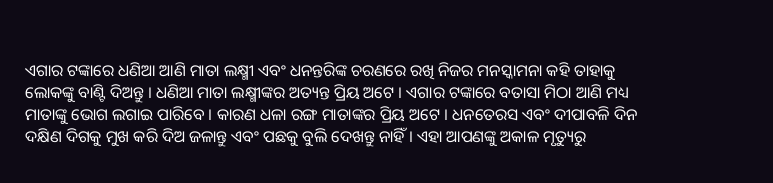ଏଗାର ଟଙ୍କାରେ ଧଣିଆ ଆଣି ମାତା ଲକ୍ଷ୍ମୀ ଏବଂ ଧନନ୍ତରିଙ୍କ ଚରଣରେ ରଖି ନିଜର ମନସ୍କାମନା କହି ତାହାକୁ ଲୋକଙ୍କୁ ବାଣ୍ଟି ଦିଅନ୍ତୁ । ଧଣିଆ ମାତା ଲକ୍ଷ୍ମୀଙ୍କର ଅତ୍ୟନ୍ତ ପ୍ରିୟ ଅଟେ । ଏଗାର ଟଙ୍କାରେ ବତାସା ମିଠା ଆଣି ମଧ୍ୟ ମାତାଙ୍କୁ ଭୋଗ ଲଗାଇ ପାରିବେ । କାରଣ ଧଳା ରଙ୍ଗ ମାତାଙ୍କର ପ୍ରିୟ ଅଟେ । ଧନତେରସ ଏବଂ ଦୀପାବଳି ଦିନ ଦକ୍ଷିଣ ଦିଗକୁ ମୁଖ କରି ଦିଅ ଜଳାନ୍ତୁ ଏବଂ ପଛକୁ ବୁଲି ଦେଖନ୍ତୁ ନାହିଁ । ଏହା ଆପଣଙ୍କୁ ଅକାଳ ମୃତ୍ୟୁରୁ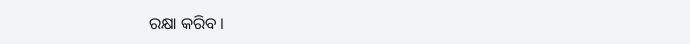ରକ୍ଷା କରିବ ।